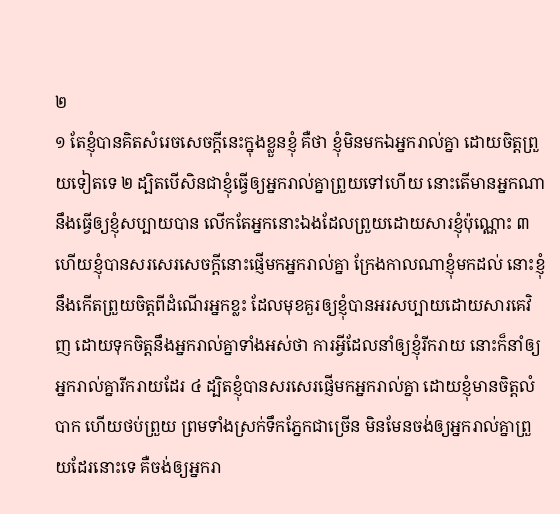២
១ តែខ្ញុំបានគិតសំរេចសេចក្តីនេះក្នុងខ្លួនខ្ញុំ គឺថា ខ្ញុំមិនមកឯអ្នករាល់គ្នា ដោយចិត្តព្រួយទៀតទេ ២ ដ្បិតបើសិនជាខ្ញុំធ្វើឲ្យអ្នករាល់គ្នាព្រួយទៅហើយ នោះតើមានអ្នកណានឹងធ្វើឲ្យខ្ញុំសប្បាយបាន លើកតែអ្នកនោះឯងដែលព្រួយដោយសារខ្ញុំប៉ុណ្ណោះ ៣ ហើយខ្ញុំបានសរសេរសេចក្តីនោះផ្ញើមកអ្នករាល់គ្នា ក្រែងកាលណាខ្ញុំមកដល់ នោះខ្ញុំនឹងកើតព្រួយចិត្តពីដំណើរអ្នកខ្លះ ដែលមុខគួរឲ្យខ្ញុំបានអរសប្បាយដោយសារគេវិញ ដោយទុកចិត្តនឹងអ្នករាល់គ្នាទាំងអស់ថា ការអ្វីដែលនាំឲ្យខ្ញុំរីករាយ នោះក៏នាំឲ្យអ្នករាល់គ្នារីករាយដែរ ៤ ដ្បិតខ្ញុំបានសរសេរផ្ញើមកអ្នករាល់គ្នា ដោយខ្ញុំមានចិត្តលំបាក ហើយថប់ព្រួយ ព្រមទាំងស្រក់ទឹកភ្នែកជាច្រើន មិនមែនចង់ឲ្យអ្នករាល់គ្នាព្រួយដែរនោះទេ គឺចង់ឲ្យអ្នករា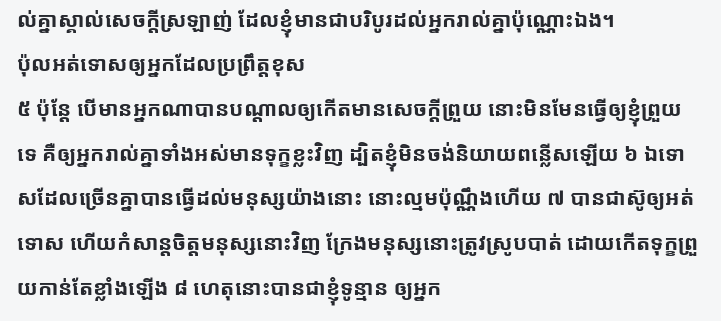ល់គ្នាស្គាល់សេចក្តីស្រឡាញ់ ដែលខ្ញុំមានជាបរិបូរដល់អ្នករាល់គ្នាប៉ុណ្ណោះឯង។
ប៉ុលអត់ទោសឲ្យអ្នកដែលប្រព្រឹត្តខុស
៥ ប៉ុន្តែ បើមានអ្នកណាបានបណ្តាលឲ្យកើតមានសេចក្តីព្រួយ នោះមិនមែនធ្វើឲ្យខ្ញុំព្រួយទេ គឺឲ្យអ្នករាល់គ្នាទាំងអស់មានទុក្ខខ្លះវិញ ដ្បិតខ្ញុំមិនចង់និយាយពន្លើសឡើយ ៦ ឯទោសដែលច្រើនគ្នាបានធ្វើដល់មនុស្សយ៉ាងនោះ នោះល្មមប៉ុណ្ណឹងហើយ ៧ បានជាស៊ូឲ្យអត់ទោស ហើយកំសាន្តចិត្តមនុស្សនោះវិញ ក្រែងមនុស្សនោះត្រូវស្រូបបាត់ ដោយកើតទុក្ខព្រួយកាន់តែខ្លាំងឡើង ៨ ហេតុនោះបានជាខ្ញុំទូន្មាន ឲ្យអ្នក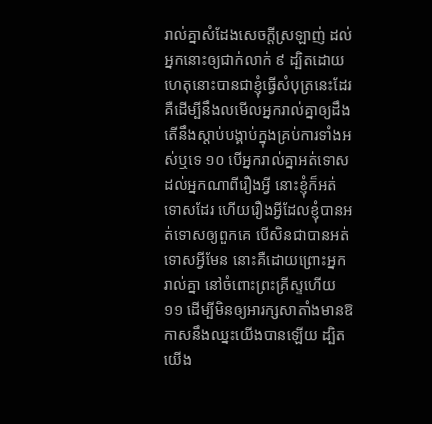រាល់គ្នាសំដែងសេចក្តីស្រឡាញ់ ដល់អ្នកនោះឲ្យជាក់លាក់ ៩ ដ្បិតដោយហេតុនោះបានជាខ្ញុំធ្វើសំបុត្រនេះដែរ គឺដើម្បីនឹងលមើលអ្នករាល់គ្នាឲ្យដឹង តើនឹងស្តាប់បង្គាប់ក្នុងគ្រប់ការទាំងអស់ឬទេ ១០ បើអ្នករាល់គ្នាអត់ទោសដល់អ្នកណាពីរឿងអ្វី នោះខ្ញុំក៏អត់ទោសដែរ ហើយរឿងអ្វីដែលខ្ញុំបានអត់ទោសឲ្យពួកគេ បើសិនជាបានអត់ទោសអ្វីមែន នោះគឺដោយព្រោះអ្នករាល់គ្នា នៅចំពោះព្រះគ្រីស្ទហើយ ១១ ដើម្បីមិនឲ្យអារក្សសាតាំងមានឱកាសនឹងឈ្នះយើងបានឡើយ ដ្បិតយើង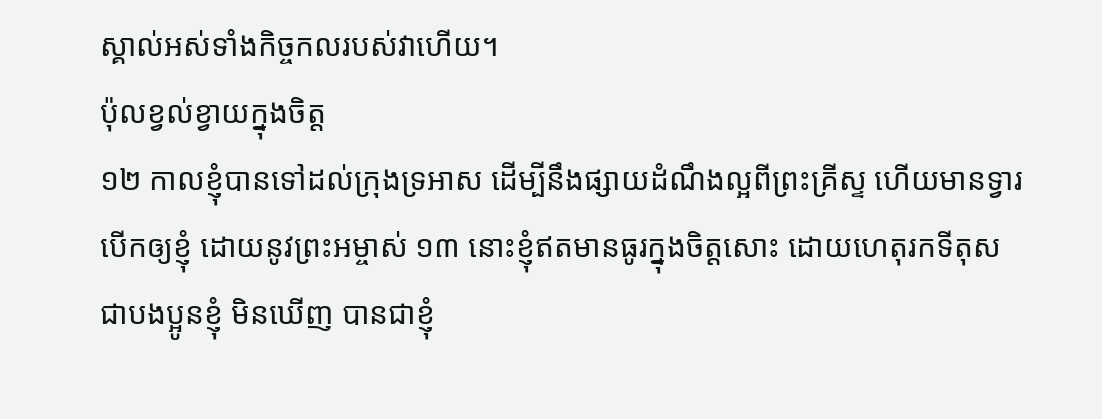ស្គាល់អស់ទាំងកិច្ចកលរបស់វាហើយ។
ប៉ុលខ្វល់ខ្វាយក្នុងចិត្ត
១២ កាលខ្ញុំបានទៅដល់ក្រុងទ្រអាស ដើម្បីនឹងផ្សាយដំណឹងល្អពីព្រះគ្រីស្ទ ហើយមានទ្វារបើកឲ្យខ្ញុំ ដោយនូវព្រះអម្ចាស់ ១៣ នោះខ្ញុំឥតមានធូរក្នុងចិត្តសោះ ដោយហេតុរកទីតុស ជាបងប្អូនខ្ញុំ មិនឃើញ បានជាខ្ញុំ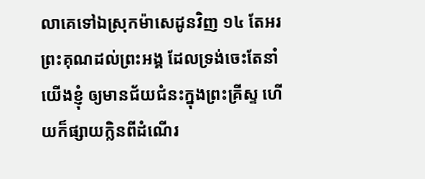លាគេទៅឯស្រុកម៉ាសេដូនវិញ ១៤ តែអរព្រះគុណដល់ព្រះអង្គ ដែលទ្រង់ចេះតែនាំយើងខ្ញុំ ឲ្យមានជ័យជំនះក្នុងព្រះគ្រីស្ទ ហើយក៏ផ្សាយក្លិនពីដំណើរ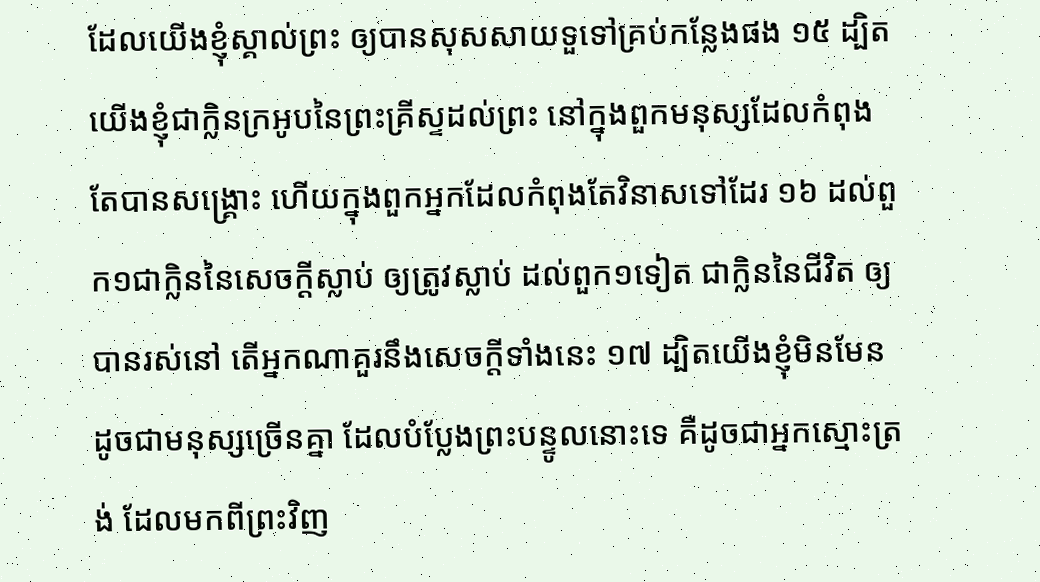ដែលយើងខ្ញុំស្គាល់ព្រះ ឲ្យបានសុសសាយទួទៅគ្រប់កន្លែងផង ១៥ ដ្បិតយើងខ្ញុំជាក្លិនក្រអូបនៃព្រះគ្រីស្ទដល់ព្រះ នៅក្នុងពួកមនុស្សដែលកំពុងតែបានសង្គ្រោះ ហើយក្នុងពួកអ្នកដែលកំពុងតែវិនាសទៅដែរ ១៦ ដល់ពួក១ជាក្លិននៃសេចក្តីស្លាប់ ឲ្យត្រូវស្លាប់ ដល់ពួក១ទៀត ជាក្លិននៃជីវិត ឲ្យបានរស់នៅ តើអ្នកណាគួរនឹងសេចក្តីទាំងនេះ ១៧ ដ្បិតយើងខ្ញុំមិនមែនដូចជាមនុស្សច្រើនគ្នា ដែលបំប្លែងព្រះបន្ទូលនោះទេ គឺដូចជាអ្នកស្មោះត្រង់ ដែលមកពីព្រះវិញ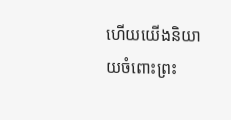ហើយយើងនិយាយចំពោះព្រះ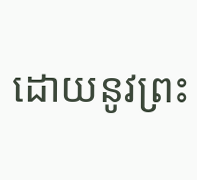ដោយនូវព្រះ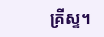គ្រីស្ទ។